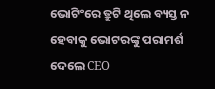ଭୋଟିଂରେ ତ୍ରୁଟି ଥିଲେ ବ୍ୟସ୍ତ ନ ହେବାକୁ ଭୋଟରଙ୍କୁ ପରାମର୍ଶ ଦେଲେ CEO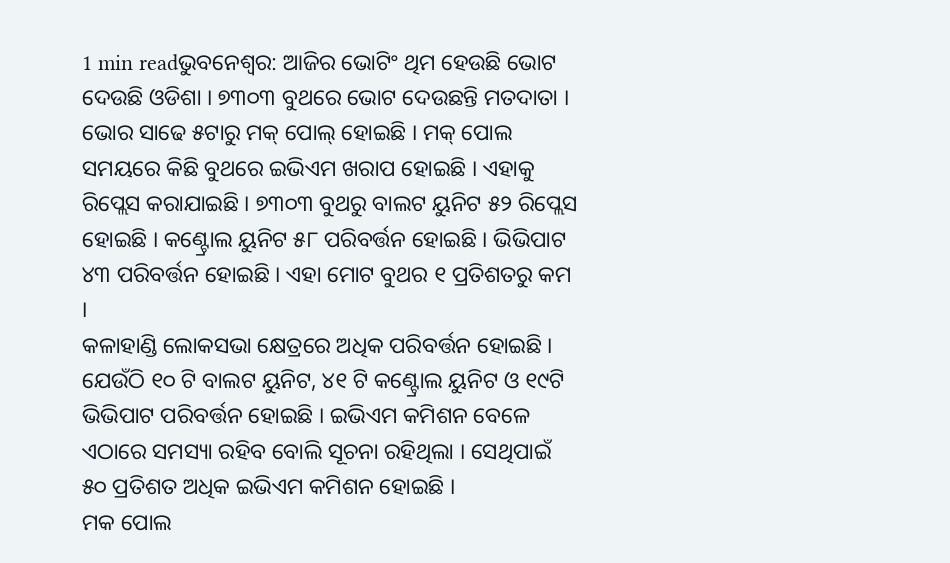1 min readଭୁବନେଶ୍ବର: ଆଜିର ଭୋଟିଂ ଥିମ ହେଉଛି ଭୋଟ ଦେଉଛି ଓଡିଶା । ୭୩୦୩ ବୁଥରେ ଭୋଟ ଦେଉଛନ୍ତି ମତଦାତା । ଭୋର ସାଢେ ୫ଟାରୁ ମକ୍ ପୋଲ୍ ହୋଇଛି । ମକ୍ ପୋଲ ସମୟରେ କିଛି ବୁଥରେ ଇଭିଏମ ଖରାପ ହୋଇଛି । ଏହାକୁ ରିପ୍ଲେସ କରାଯାଇଛି । ୭୩୦୩ ବୁଥରୁ ବାଲଟ ୟୁନିଟ ୫୨ ରିପ୍ଲେସ ହୋଇଛି । କଣ୍ଟ୍ରୋଲ ୟୁନିଟ ୫୮ ପରିବର୍ତ୍ତନ ହୋଇଛି । ଭିଭିପାଟ ୪୩ ପରିବର୍ତ୍ତନ ହୋଇଛି । ଏହା ମୋଟ ବୁଥର ୧ ପ୍ରତିଶତରୁ କମ ।
କଳାହାଣ୍ଡି ଲୋକସଭା କ୍ଷେତ୍ରରେ ଅଧିକ ପରିବର୍ତ୍ତନ ହୋଇଛି । ଯେଉଁଠି ୧୦ ଟି ବାଲଟ ୟୁନିଟ, ୪୧ ଟି କଣ୍ଟ୍ରୋଲ ୟୁନିଟ ଓ ୧୯ଟି ଭିଭିପାଟ ପରିବର୍ତ୍ତନ ହୋଇଛି । ଇଭିଏମ କମିଶନ ବେଳେ ଏଠାରେ ସମସ୍ୟା ରହିବ ବୋଲି ସୂଚନା ରହିଥିଲା । ସେଥିପାଇଁ ୫୦ ପ୍ରତିଶତ ଅଧିକ ଇଭିଏମ କମିଶନ ହୋଇଛି ।
ମକ ପୋଲ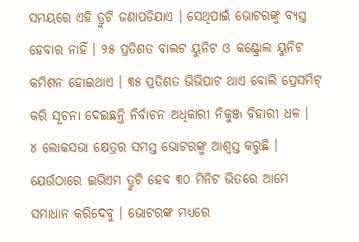ସମୟରେ ଏହି ତ୍ରୁଟି ଜଣାପଡିଯାଏ । ସେଥିପାଇଁ ଭୋଟରଙ୍କୁ ବ୍ୟସ୍ତ ହେବାର ନାହିଁ । ୨୫ ପ୍ରତିଶତ ବାଲଟ ୟୁନିଟ ଓ କଣ୍ଟ୍ରୋଲ ୟୁନିଟ କମିଶନ ହୋଇଥାଏ । ୩୫ ପ୍ରତିଶତ ଭିଭିପାଟ ଥାଏ ବୋଲି ପ୍ରେସମିଟ୍ କରି ସୂଚନା ଦେଇଛନ୍ତି ନିର୍ବାଚନ ଅଧିକାରୀ ନିକୁଞ୍ଜ ବିହାରୀ ଧଳ ।
୪ ଲୋକସଭା କ୍ଷେତ୍ରର ସମସ୍ତ ଭୋଟରଙ୍କୁ ଆଶ୍ୱସ୍ତ କରୁଛି । ଯେଉଁଠାରେ ଇଭିଏମ ତ୍ରୁଟି ହେବ ୩୦ ମିନିଟ ଭିତରେ ଆମେ ସମାଧାନ କରିଦେବୁ । ଭୋଟରଙ୍କ ମଧ୍ୟରେ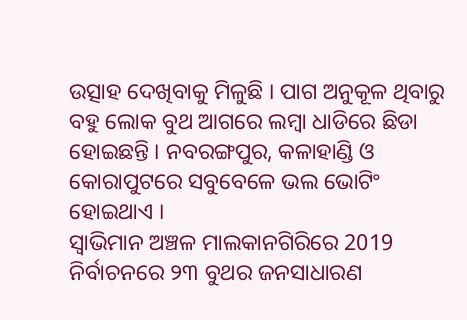ଉତ୍ସାହ ଦେଖିବାକୁ ମିଳୁଛି । ପାଗ ଅନୁକୂଳ ଥିବାରୁ ବହୁ ଲୋକ ବୁଥ ଆଗରେ ଲମ୍ବା ଧାଡିରେ ଛିଡା ହୋଇଛନ୍ତି । ନବରଙ୍ଗପୁର, କଳାହାଣ୍ଡି ଓ କୋରାପୁଟରେ ସବୁବେଳେ ଭଲ ଭୋଟିଂ ହୋଇଥାଏ ।
ସ୍ୱାଭିମାନ ଅଞ୍ଚଳ ମାଲକାନଗିରିରେ 2019 ନିର୍ବାଚନରେ ୨୩ ବୁଥର ଜନସାଧାରଣ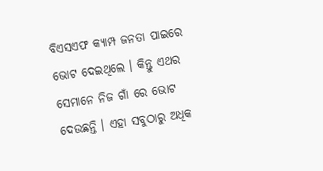ବିଏସଏଫ କ୍ୟାମ୍ପ ଜନତା ପାଇରେ ଭୋଟ ଦେଇଥିଲେ । କିନ୍ତୁ ଏଥର ସେମାନେ ନିଜ ଗାଁ ରେ ଭୋଟ ଦେଉଛନ୍ତି । ଏହା ସବୁଠାରୁ ଅଧିକ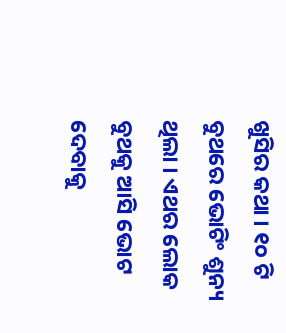ଖୁସିର କଥା । ୧୦ ଟି ବୁଥରେ ଭୋଟିଂ ଶୁନ୍ୟ ଥିଲା । ଏଥର ଲୋକ ବୁଥକୁ ଆସି ଭୋଟ ଦେବାକୁ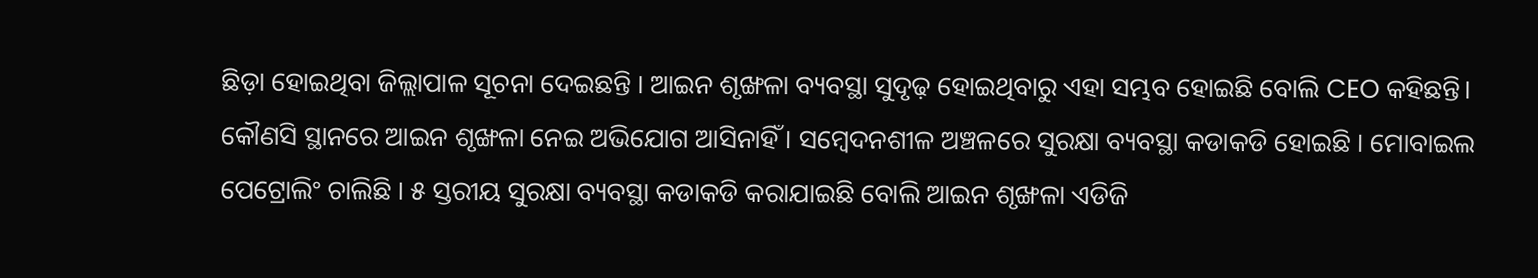ଛିଡ଼ା ହୋଇଥିବା ଜିଲ୍ଲାପାଳ ସୂଚନା ଦେଇଛନ୍ତି । ଆଇନ ଶୃଙ୍ଖଳା ବ୍ୟବସ୍ଥା ସୁଦୃଢ଼ ହୋଇଥିବାରୁ ଏହା ସମ୍ଭବ ହୋଇଛି ବୋଲି CEO କହିଛନ୍ତି।
କୌଣସି ସ୍ଥାନରେ ଆଇନ ଶୃଙ୍ଖଳା ନେଇ ଅଭିଯୋଗ ଆସିନାହିଁ । ସମ୍ବେଦନଶୀଳ ଅଞ୍ଚଳରେ ସୁରକ୍ଷା ବ୍ୟବସ୍ଥା କଡାକଡି ହୋଇଛି । ମୋବାଇଲ ପେଟ୍ରୋଲିଂ ଚାଲିଛି । ୫ ସ୍ତରୀୟ ସୁରକ୍ଷା ବ୍ୟବସ୍ଥା କଡାକଡି କରାଯାଇଛି ବୋଲି ଆଇନ ଶୃଙ୍ଖଳା ଏଡିଜି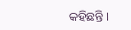କହିଛନ୍ତି ।